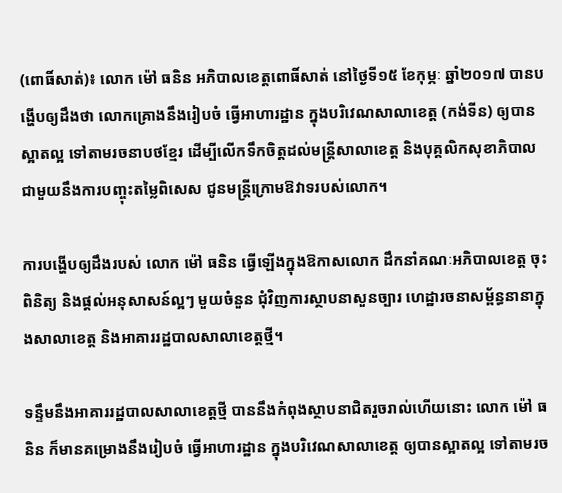(ពោធិ៍សាត់)៖ លោក ម៉ៅ ធនិន អភិបាលខេត្តពោធិ៍សាត់ នៅថ្ងៃទី១៥ ខែកុម្ភៈ ឆ្នាំ២០១៧ បានបង្ហើបឲ្យដឹងថា លោកគ្រោងនឹងរៀបចំ ធ្វើអាហារដ្ឋាន ក្នុងបរិវេណសាលាខេត្ត (កង់ទីន) ឲ្យបានស្អាតល្អ ទៅតាមរចនាបថខ្មែរ ដើម្បីលើកទឹកចិត្តដល់មន្ត្រីសាលាខេត្ត និងបុគ្គលិកសុខាភិបាល ជាមួយនឹងការបញ្ចុះតម្លៃពិសេស ជូនមន្ត្រីក្រោមឱវាទរបស់លោក។

ការបង្ហើបឲ្យដឹងរបស់ លោក ម៉ៅ ធនិន ធ្វើឡើងក្នុងឱកាសលោក ដឹកនាំគណៈអភិបាលខេត្ត ចុះពិនិត្យ និងផ្តល់អនុសាសន៍ល្អៗ មួយចំនួន ជុំវិញការស្ថាបនាសួនច្បារ ហេដ្ឋារចនាសម្ព័ន្ធនានាក្នុងសាលាខេត្ត និងអាគាររដ្ឋបាលសាលាខេត្តថ្មី។

ទន្ទឹមនឹងអាគាររដ្ឋបាលសាលាខេត្តថ្មី បាននឹងកំពុងស្ថាបនាជិតរួចរាល់ហើយនោះ លោក ម៉ៅ ធនិន ក៏មានគម្រោងនឹងរៀបចំ ធ្វើអាហារដ្ឋាន ក្នុងបរិវេណសាលាខេត្ត ឲ្យបានស្អាតល្អ ទៅតាមរច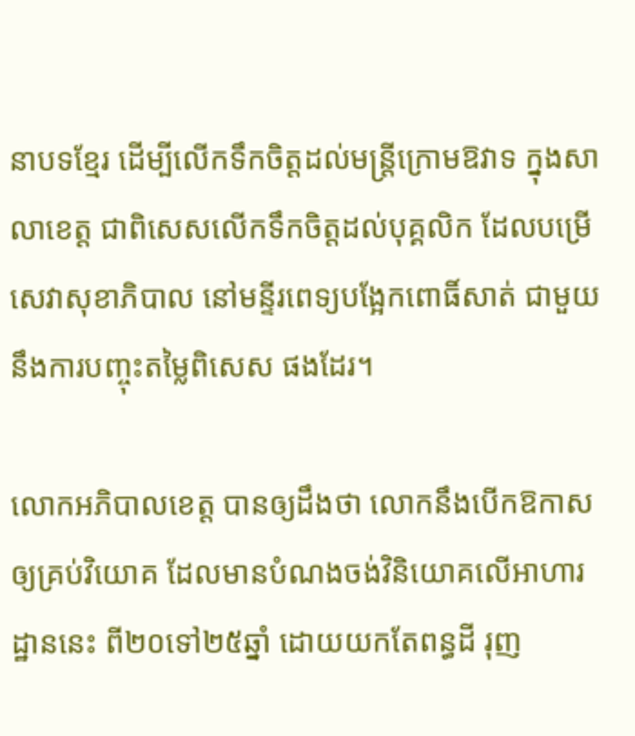នាបទខ្មែរ ដើម្បីលើកទឹកចិត្តដល់មន្ត្រីក្រោមឱវាទ ក្នុងសាលាខេត្ត ជាពិសេសលើកទឹកចិត្តដល់បុគ្គលិក ដែលបម្រើសេវាសុខាភិបាល នៅមន្ទីរពេទ្យបង្អែកពោធិ៍សាត់ ជាមួយនឹងការបញ្ចុះតម្លៃពិសេស ផងដែរ។

លោកអភិបាលខេត្ត បានឲ្យដឹងថា លោកនឹងបើកឱកាសឲ្យគ្រប់វិយោគ ដែលមានបំណងចង់វិនិយោគលើអាហារដ្ឋាននេះ ពី២០ទៅ២៥ឆ្នាំ ដោយយកតែពន្ធដី រុញ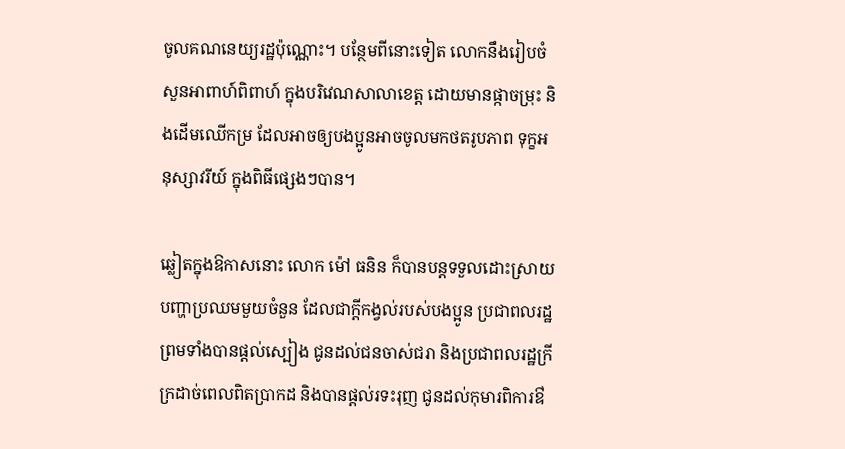ចូលគណនេយ្យរដ្ឋប៉ុណ្ណោះ។ បន្ថែមពីនោះទៀត លោកនឹងរៀបចំសួនអាពាហ៍ពិពាហ៍ ក្នុងបរិវេណសាលាខេត្ត ដោយមានផ្កាចម្រុះ និងដើមឈើកម្រ ដែលអាចឲ្យបងប្អូនអាចចូលមកថតរូបភាព ទុក្ខអនុស្សាវរីយ៍ ក្នុងពិធីផ្សេងៗបាន។

ឆ្លៀតក្នុងឱកាសនោះ លោក ម៉ៅ ធនិន ក៏បានបន្តទទួលដោះស្រាយបញ្ហាប្រឈមមួយចំនួន ដែលជាក្តីកង្វល់របស់បងប្អូន ប្រជាពលរដ្ឋ ព្រមទាំងបានផ្តល់ស្បៀង ជូនដល់ជនចាស់ជរា និងប្រជាពលរដ្ឋក្រីក្រដាច់ពេលពិតប្រាកដ និងបានផ្តល់រទះរុញ ជូនដល់កុមារពិការឳ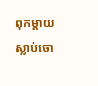ពុកម្តាយស្លាប់ចោ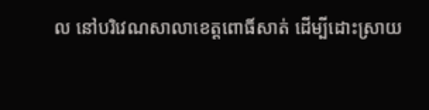ល នៅបរិវេណសាលាខេត្តពោធិ៍សាត់ ដើម្បីដោះស្រាយ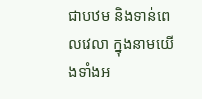ជាបឋម និងទាន់ពេលវេលា ក្នុងនាមយើងទាំងអ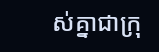ស់គ្នាជាក្រុ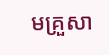មគ្រួសា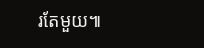រតែមួយ៕